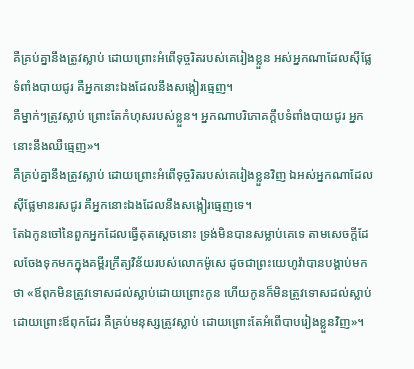គឺគ្រប់គ្នានឹងត្រូវស្លាប់ ដោយព្រោះអំពើទុច្ចរិតរបស់គេរៀងខ្លួន អស់អ្នកណាដែលស៊ីផ្លែទំពាំងបាយជូរ គឺអ្នកនោះឯងដែលនឹងសង្កៀរធ្មេញ។
គឺម្នាក់ៗត្រូវស្លាប់ ព្រោះតែកំហុសរបស់ខ្លួន។ អ្នកណាបរិភោគក្តឹបទំពាំងបាយជូរ អ្នកនោះនឹងឈឺធ្មេញ»។
គឺគ្រប់គ្នានឹងត្រូវស្លាប់ ដោយព្រោះអំពើទុច្ចរិតរបស់គេរៀងខ្លួនវិញ ឯអស់អ្នកណាដែលស៊ីផ្លែមានរសជូរ គឺអ្នកនោះឯងដែលនឹងសង្កៀរធ្មេញទេ។
តែឯកូនចៅនៃពួកអ្នកដែលធ្វើគុតស្តេចនោះ ទ្រង់មិនបានសម្លាប់គេទេ តាមសេចក្ដីដែលចែងទុកមកក្នុងគម្ពីរក្រឹត្យវិន័យរបស់លោកម៉ូសេ ដូចជាព្រះយេហូវ៉ាបានបង្គាប់មកថា «ឪពុកមិនត្រូវទោសដល់ស្លាប់ដោយព្រោះកូន ហើយកូនក៏មិនត្រូវទោសដល់ស្លាប់ដោយព្រោះឪពុកដែរ គឺគ្រប់មនុស្សត្រូវស្លាប់ ដោយព្រោះតែអំពើបាបរៀងខ្លួនវិញ»។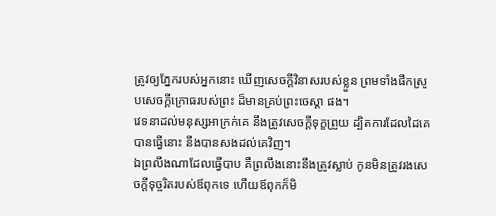ត្រូវឲ្យភ្នែករបស់អ្នកនោះ ឃើញសេចក្ដីវិនាសរបស់ខ្លួន ព្រមទាំងផឹកស្រូបសេចក្ដីក្រោធរបស់ព្រះ ដ៏មានគ្រប់ព្រះចេស្តា ផង។
វេទនាដល់មនុស្សអាក្រក់គេ នឹងត្រូវសេចក្ដីទុក្ខព្រួយ ដ្បិតការដែលដៃគេបានធ្វើនោះ នឹងបានសងដល់គេវិញ។
ឯព្រលឹងណាដែលធ្វើបាប គឺព្រលឹងនោះនឹងត្រូវស្លាប់ កូនមិនត្រូវរងសេចក្ដីទុច្ចរិតរបស់ឪពុកទេ ហើយឪពុកក៏មិ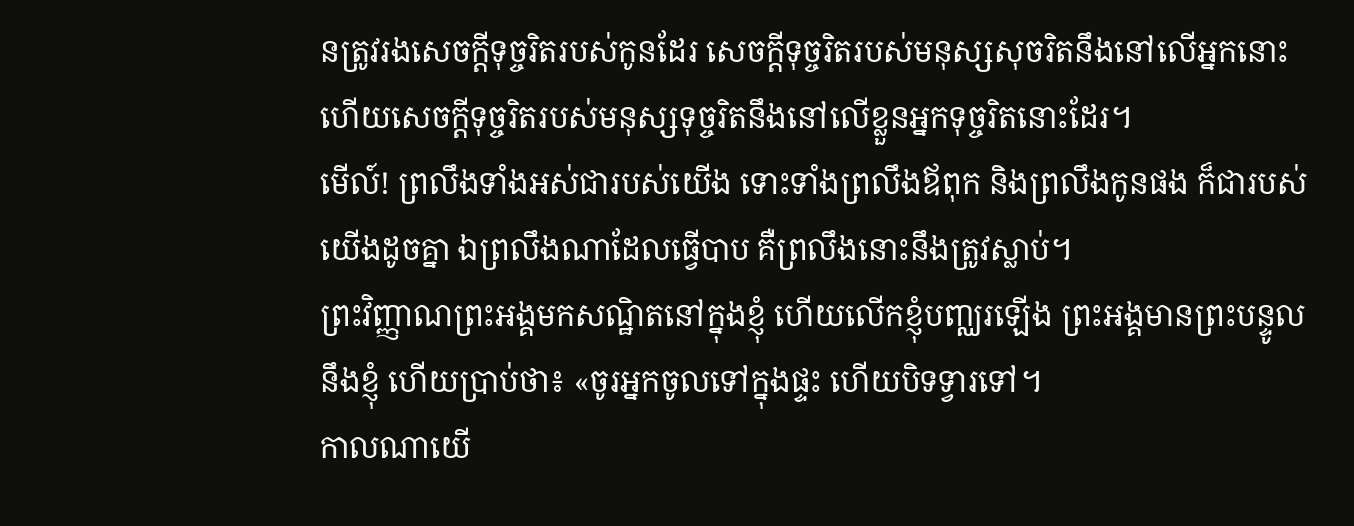នត្រូវរងសេចក្ដីទុច្ចរិតរបស់កូនដែរ សេចក្ដីទុច្ចរិតរបស់មនុស្សសុចរិតនឹងនៅលើអ្នកនោះ ហើយសេចក្ដីទុច្ចរិតរបស់មនុស្សទុច្ចរិតនឹងនៅលើខ្លួនអ្នកទុច្ចរិតនោះដែរ។
មើល៍! ព្រលឹងទាំងអស់ជារបស់យើង ទោះទាំងព្រលឹងឪពុក និងព្រលឹងកូនផង ក៏ជារបស់យើងដូចគ្នា ឯព្រលឹងណាដែលធ្វើបាប គឺព្រលឹងនោះនឹងត្រូវស្លាប់។
ព្រះវិញ្ញាណព្រះអង្គមកសណ្ឋិតនៅក្នុងខ្ញុំ ហើយលើកខ្ញុំបញ្ឈរឡើង ព្រះអង្គមានព្រះបន្ទូលនឹងខ្ញុំ ហើយប្រាប់ថា៖ «ចូរអ្នកចូលទៅក្នុងផ្ទះ ហើយបិទទ្វារទៅ។
កាលណាយើ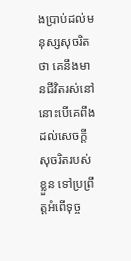ងប្រាប់ដល់មនុស្សសុចរិតថា គេនឹងមានជីវិតរស់នៅ នោះបើគេពឹងដល់សេចក្ដីសុចរិតរបស់ខ្លួន ទៅប្រព្រឹត្តអំពើទុច្ច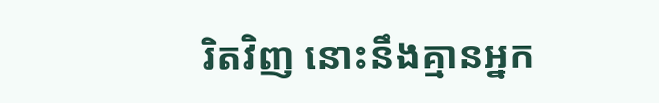រិតវិញ នោះនឹងគ្មានអ្នក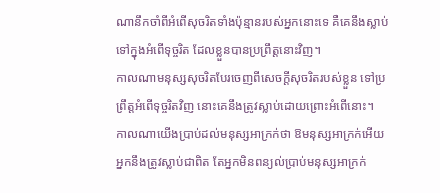ណានឹកចាំពីអំពើសុចរិតទាំងប៉ុន្មានរបស់អ្នកនោះទេ គឺគេនឹងស្លាប់ទៅក្នុងអំពើទុច្ចរិត ដែលខ្លួនបានប្រព្រឹត្តនោះវិញ។
កាលណាមនុស្សសុចរិតបែរចេញពីសេចក្ដីសុចរិតរបស់ខ្លួន ទៅប្រព្រឹត្តអំពើទុច្ចរិតវិញ នោះគេនឹងត្រូវស្លាប់ដោយព្រោះអំពើនោះ។
កាលណាយើងប្រាប់ដល់មនុស្សអាក្រក់ថា ឱមនុស្សអាក្រក់អើយ អ្នកនឹងត្រូវស្លាប់ជាពិត តែអ្នកមិនពន្យល់ប្រាប់មនុស្សអាក្រក់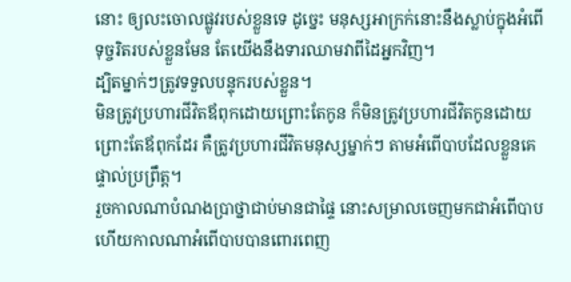នោះ ឲ្យលះចោលផ្លូវរបស់ខ្លួនទេ ដូច្នេះ មនុស្សអាក្រក់នោះនឹងស្លាប់ក្នុងអំពើទុច្ចរិតរបស់ខ្លួនមែន តែយើងនឹងទារឈាមវាពីដៃអ្នកវិញ។
ដ្បិតម្នាក់ៗត្រូវទទួលបន្ទុករបស់ខ្លួន។
មិនត្រូវប្រហារជីវិតឪពុកដោយព្រោះតែកូន ក៏មិនត្រូវប្រហារជីវិតកូនដោយព្រោះតែឪពុកដែរ គឺត្រូវប្រហារជីវិតមនុស្សម្នាក់ៗ តាមអំពើបាបដែលខ្លួនគេផ្ទាល់ប្រព្រឹត្ត។
រួចកាលណាបំណងប្រាថ្នាជាប់មានជាផ្ទៃ នោះសម្រាលចេញមកជាអំពើបាប ហើយកាលណាអំពើបាបបានពោរពេញ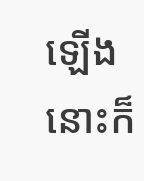ឡើង នោះក៏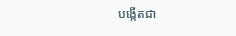បង្កើតជា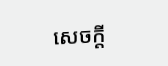សេចក្តី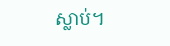ស្លាប់។